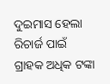ଦୁଇମାସ ହେଲା ରିଚାର୍ଜ ପାଇଁ ଗ୍ରାହକ ଅଧିକ ଟଙ୍କା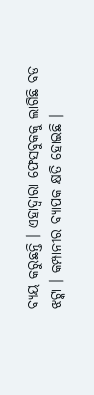ବ୍ୟୟ କରୁଛନ୍ତି । ଏହାଦ୍ୱାରା ଫେସବୁକକୁ ଲାଗିଛି ବଡ ଝଟ୍କା । କମ୍ପାନୀର ବ୍ୟାପକ କ୍ଷତି ହୋଇଛି ।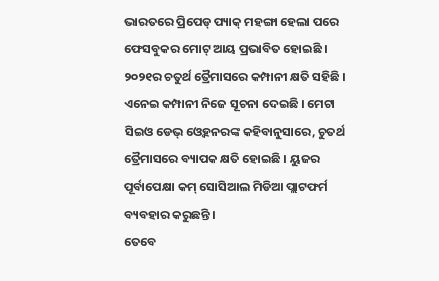ଭାରତରେ ପ୍ରିପେଡ୍ ପ୍ୟାକ୍ ମହଙ୍ଗା ହେଲା ପରେ ଫେସବୁକର ମୋଟ୍ ଆୟ ପ୍ରଭାବିତ ହୋଇଛି । ୨୦୨୧ର ଚତୁର୍ଥ ତ୍ରୈମାସରେ କମ୍ପାନୀ କ୍ଷତି ସହିଛି । ଏନେଇ କମ୍ପାନୀ ନିଜେ ସୂଚନା ଦେଇଛି । ମେଟା ସିଇଓ ଡେଭ୍ ଓ୍ୱେହନରଙ୍କ କହିବାନୁସାରେ, ଚୁତର୍ଥ ତ୍ରୈମାସରେ ବ୍ୟାପକ କ୍ଷତି ହୋଇଛି । ୟୁଜର ପୂର୍ବାପେକ୍ଷା କମ୍ ସୋସିଆଲ ମିଡିଆ ପ୍ଲାଟଫର୍ମ ବ୍ୟବହାର କରୁଛନ୍ତି ।
ତେବେ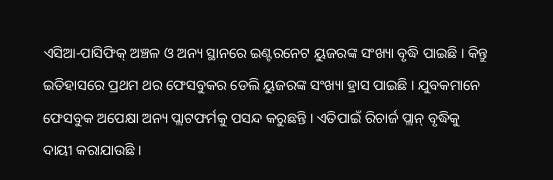ଏସିଆ-ପାସିଫିକ୍ ଅଞ୍ଚଳ ଓ ଅନ୍ୟ ସ୍ଥାନରେ ଇଣ୍ଟରନେଟ ୟୁଜରଙ୍କ ସଂଖ୍ୟା ବୃଦ୍ଧି ପାଇଛି । କିନ୍ତୁ ଇତିହାସରେ ପ୍ରଥମ ଥର ଫେସବୁକର ଡେଲି ୟୁଜରଙ୍କ ସଂଖ୍ୟା ହ୍ରାସ ପାଇଛି । ଯୁବକମାନେ ଫେସବୁକ ଅପେକ୍ଷା ଅନ୍ୟ ପ୍ଲାଟଫର୍ମକୁ ପସନ୍ଦ କରୁଛନ୍ତି । ଏତିପାଇଁ ରିଚାର୍ଜ ପ୍ଲାନ୍ ବୃଦ୍ଧିକୁ ଦାୟୀ କରାଯାଉଛି ।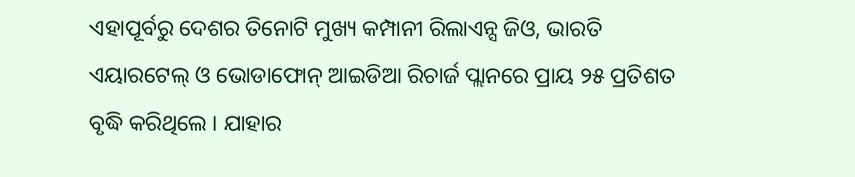ଏହାପୂର୍ବରୁ ଦେଶର ତିନୋଟି ମୁଖ୍ୟ କମ୍ପାନୀ ରିଲାଏନ୍ସ ଜିଓ, ଭାରତି ଏୟାରଟେଲ୍ ଓ ଭୋଡାଫୋନ୍ ଆଇଡିଆ ରିଚାର୍ଜ ପ୍ଲାନରେ ପ୍ରାୟ ୨୫ ପ୍ରତିଶତ ବୃଦ୍ଧି କରିଥିଲେ । ଯାହାର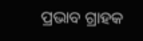ପ୍ରଭାବ ଗ୍ରାହକ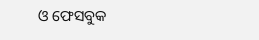ଓ ଫେସବୁକ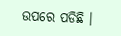ଉପରେ ପଡିଛି ।